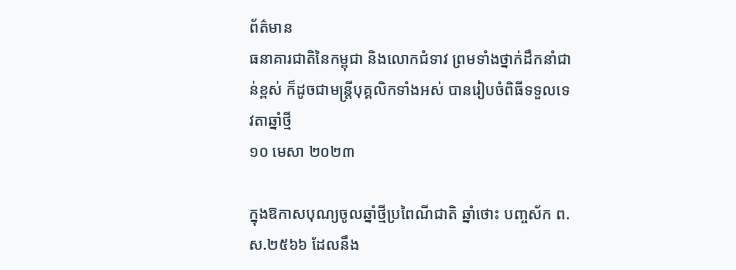ព័ត៌មាន
ធនាគារជាតិនៃកម្ពុជា និងលោកជំទាវ ព្រមទាំងថ្នាក់ដឹកនាំជាន់ខ្ពស់ ក៏ដូចជាមន្ត្រីបុគ្គលិកទាំងអស់ បានរៀបចំពិធីទទួលទេវតាឆ្នាំថ្មី
១០ មេសា ២០២៣

ក្នុងឱកាសបុណ្យចូលឆ្នាំថ្មីប្រពៃណីជាតិ ឆ្នាំថោះ បញ្ចស័ក ព.ស.២៥៦៦ ដែលនឹង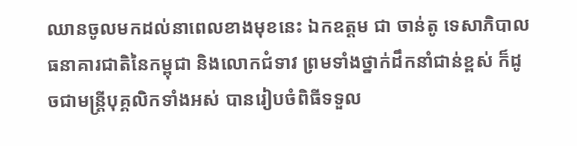ឈានចូលមកដល់នាពេលខាងមុខនេះ ឯកឧត្តម ជា ចាន់តូ ទេសាភិបាល ធនាគារជាតិនៃកម្ពុជា និងលោកជំទាវ ព្រមទាំងថ្នាក់ដឹកនាំជាន់ខ្ពស់ ក៏ដូចជាមន្ត្រីបុគ្គលិកទាំងអស់ បានរៀបចំពិធីទទួល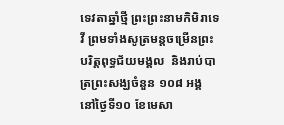ទេវតាឆ្នាំថ្មី ព្រះព្រះនាមកិមិរាទេវី ព្រមទាំងសូត្រមន្តចម្រើនព្រះបរិត្តពុទ្ធជ័យមង្គល  និងរាប់បាត្រព្រះសង្ឃចំនួន ១០៨ អង្គ នៅថ្ងៃទី១០ ខែមេសា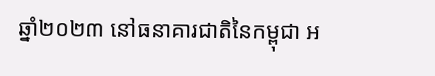ឆ្នាំ២០២៣ នៅធនាគារជាតិនៃកម្ពុជា អ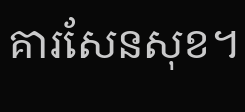គារសែនសុខ។